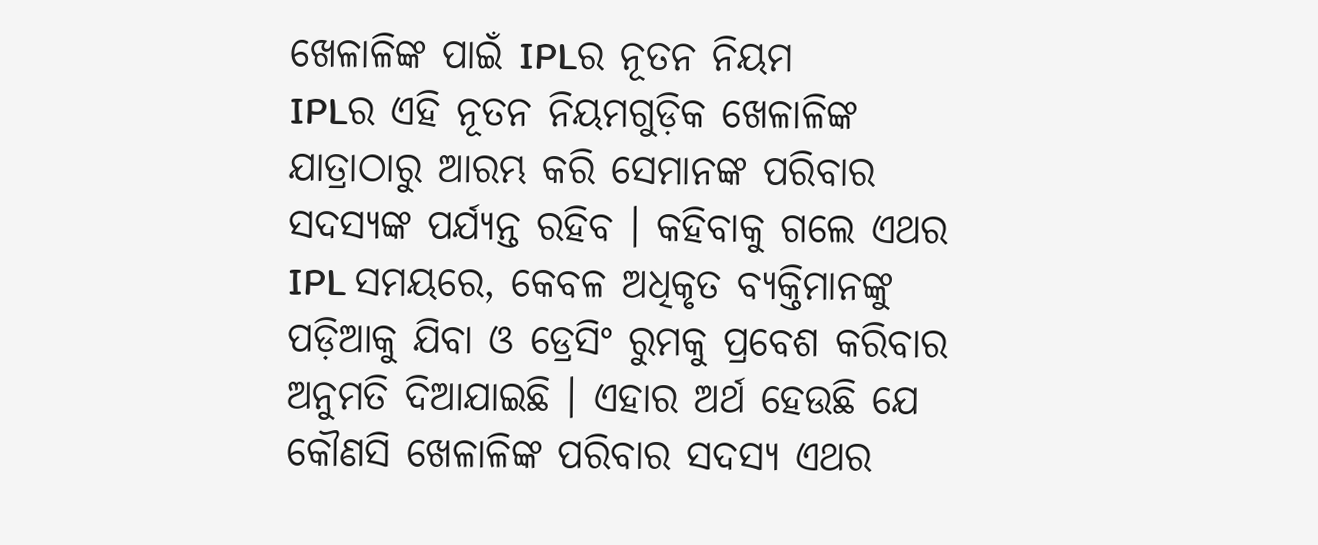ଖେଳାଳିଙ୍କ ପାଇଁ IPLର ନୂତନ ନିୟମ
IPLର ଏହି ନୂତନ ନିୟମଗୁଡ଼ିକ ଖେଳାଳିଙ୍କ ଯାତ୍ରାଠାରୁ ଆରମ୍ଭ କରି ସେମାନଙ୍କ ପରିବାର ସଦସ୍ୟଙ୍କ ପର୍ଯ୍ୟନ୍ତ ରହିବ । କହିବାକୁ ଗଲେ ଏଥର IPL ସମୟରେ, କେବଳ ଅଧିକୃତ ବ୍ୟକ୍ତିମାନଙ୍କୁ ପଡ଼ିଆକୁ ଯିବା ଓ ଡ୍ରେସିଂ ରୁମକୁ ପ୍ରବେଶ କରିବାର ଅନୁମତି ଦିଆଯାଇଛି । ଏହାର ଅର୍ଥ ହେଉଛି ଯେ କୌଣସି ଖେଳାଳିଙ୍କ ପରିବାର ସଦସ୍ୟ ଏଥର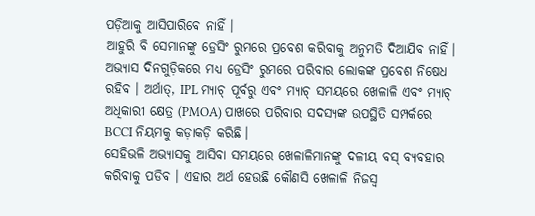ପଡ଼ିଆକୁ ଆସିପାରିବେ ନାହିଁ ।
ଆହୁରି ବି ସେମାନଙ୍କୁ ଡ୍ରେସିଂ ରୁମରେ ପ୍ରବେଶ କରିବାକୁ ଅନୁମତି ଦିଆଯିବ ନାହିଁ। ଅଭ୍ୟାସ ଦିନଗୁଡ଼ିକରେ ମଧ୍ୟ ଡ୍ରେସିଂ ରୁମରେ ପରିବାର ଲୋକଙ୍କ ପ୍ରବେଶ ନିଷେଧ ରହିବ । ଅର୍ଥାତ୍, IPL ମ୍ୟାଚ୍ ପୂର୍ବରୁ ଏବଂ ମ୍ୟାଚ୍ ସମୟରେ ଖେଳାଳି ଏବଂ ମ୍ୟାଚ୍ ଅଧିକାରୀ କ୍ଷେତ୍ର (PMOA) ପାଖରେ ପରିବାର ସଦସ୍ୟଙ୍କ ଉପସ୍ଥିତି ସମ୍ପର୍କରେ BCCI ନିୟମକୁ କଡ଼ାକଡ଼ି କରିଛି।
ସେହିଭଳି ଅଭ୍ୟାସକୁ ଆସିବା ସମୟରେ ଖେଳାଳିମାନଙ୍କୁ ଦଳୀୟ ବସ୍ ବ୍ୟବହାର କରିବାକୁ ପଡିବ । ଏହାର ଅର୍ଥ ହେଉଛି କୌଣସି ଖେଳାଳି ନିଜସ୍ୱ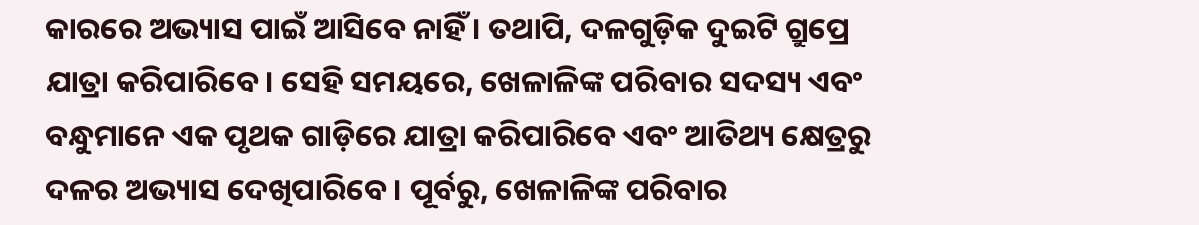କାରରେ ଅଭ୍ୟାସ ପାଇଁ ଆସିବେ ନାହିଁ । ତଥାପି, ଦଳଗୁଡ଼ିକ ଦୁଇଟି ଗ୍ରୁପ୍ରେ ଯାତ୍ରା କରିପାରିବେ। ସେହି ସମୟରେ, ଖେଳାଳିଙ୍କ ପରିବାର ସଦସ୍ୟ ଏବଂ ବନ୍ଧୁମାନେ ଏକ ପୃଥକ ଗାଡ଼ିରେ ଯାତ୍ରା କରିପାରିବେ ଏବଂ ଆତିଥ୍ୟ କ୍ଷେତ୍ରରୁ ଦଳର ଅଭ୍ୟାସ ଦେଖିପାରିବେ। ପୂର୍ବରୁ, ଖେଳାଳିଙ୍କ ପରିବାର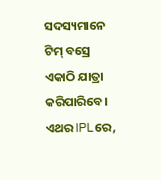ସଦସ୍ୟମାନେ ଟିମ୍ ବସ୍ରେ ଏକାଠି ଯାତ୍ରା କରିପାରିବେ।
ଏଥର IPLରେ,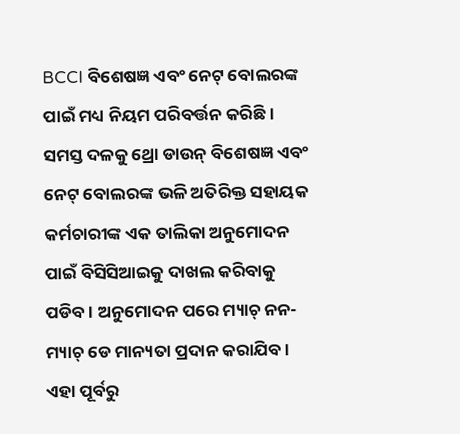BCCI ବିଶେଷଜ୍ଞ ଏବଂ ନେଟ୍ ବୋଲରଙ୍କ ପାଇଁ ମଧ୍ୟ ନିୟମ ପରିବର୍ତ୍ତନ କରିଛି। ସମସ୍ତ ଦଳକୁ ଥ୍ରୋ ଡାଉନ୍ ବିଶେଷଜ୍ଞ ଏବଂ ନେଟ୍ ବୋଲରଙ୍କ ଭଳି ଅତିରିକ୍ତ ସହାୟକ କର୍ମଚାରୀଙ୍କ ଏକ ତାଲିକା ଅନୁମୋଦନ ପାଇଁ ବିସିସିଆଇକୁ ଦାଖଲ କରିବାକୁ ପଡିବ । ଅନୁମୋଦନ ପରେ ମ୍ୟାଚ୍ ନନ-ମ୍ୟାଚ୍ ଡେ ମାନ୍ୟତା ପ୍ରଦାନ କରାଯିବ। ଏହା ପୂର୍ବରୁ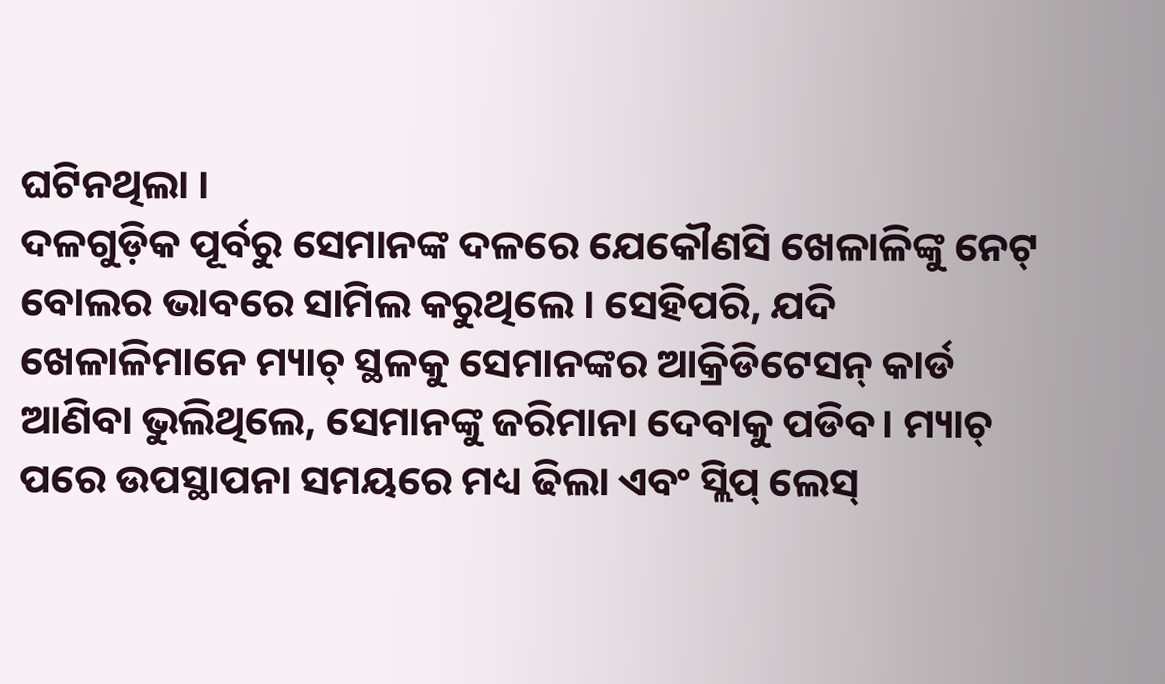ଘଟିନଥିଲା ।
ଦଳଗୁଡ଼ିକ ପୂର୍ବରୁ ସେମାନଙ୍କ ଦଳରେ ଯେକୌଣସି ଖେଳାଳିଙ୍କୁ ନେଟ୍ ବୋଲର ଭାବରେ ସାମିଲ କରୁଥିଲେ । ସେହିପରି, ଯଦି ଖେଳାଳିମାନେ ମ୍ୟାଚ୍ ସ୍ଥଳକୁ ସେମାନଙ୍କର ଆକ୍ରିଡିଟେସନ୍ କାର୍ଡ ଆଣିବା ଭୁଲିଥିଲେ, ସେମାନଙ୍କୁ ଜରିମାନା ଦେବାକୁ ପଡିବ। ମ୍ୟାଚ୍ ପରେ ଉପସ୍ଥାପନା ସମୟରେ ମଧ୍ୟ ଢିଲା ଏବଂ ସ୍ଲିପ୍ ଲେସ୍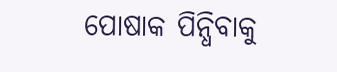ପୋଷାକ ପିନ୍ଧିବାକୁ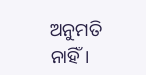ଅନୁମତି ନାହିଁ।